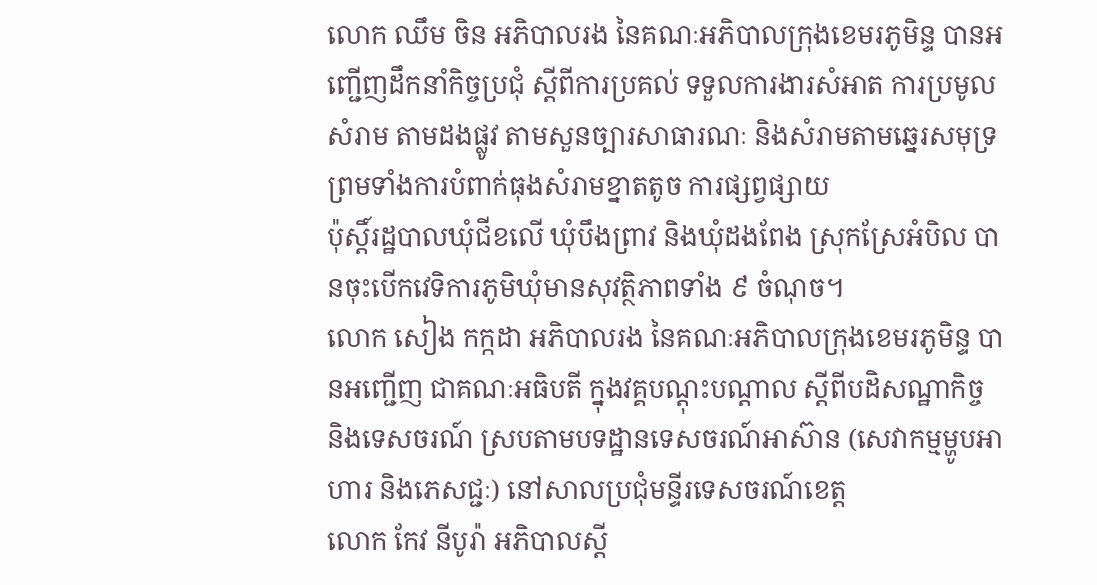លោក ឈឹម ចិន អភិបាលរង នៃគណៈអភិបាលក្រុងខេមរភូមិន្ទ បានអញ្ជើញដឹកនាំកិច្ចប្រជុំ ស្តីពីការប្រគល់ ទទួលការងារសំអាត ការប្រមូលសំរាម តាមដងផ្លូវ តាមសួនច្បារសាធារណៈ និងសំរាមតាមឆ្នេរសមុទ្រ ព្រមទាំងការបំពាក់ធុងសំរាមខ្នាតតូច ការផ្សព្វផ្សាយ
ប៉ុស្ដិ៍រដ្ឋបាលឃុំជីខលើ ឃុំបឹងព្រាវ និងឃុំដងពែង ស្រុកស្រែអំបិល បានចុះបើកវេទិការភូមិឃុំមានសុវត្ថិភាពទាំង ៩ ចំណុច។
លោក សៀង កក្កដា អភិបាលរង នៃគណៈអភិបាលក្រុងខេមរភូមិន្ទ បានអញ្ជើញ ជាគណៈអធិបតី ក្នុងវគ្គបណ្តុះបណ្តាល ស្តីពីបដិសណ្ឋាកិច្ច និងទេសចរណ៍ ស្របតាមបទដ្ឋានទេសចរណ៍អាស៊ាន (សេវាកម្មម្ហូបអាហារ និងភេសជ្ជៈ) នៅសាលប្រជុំមន្ទីរទេសចរណ៍ខេត្ត
លោក កែវ នីបូរ៉ា អភិបាលស្តី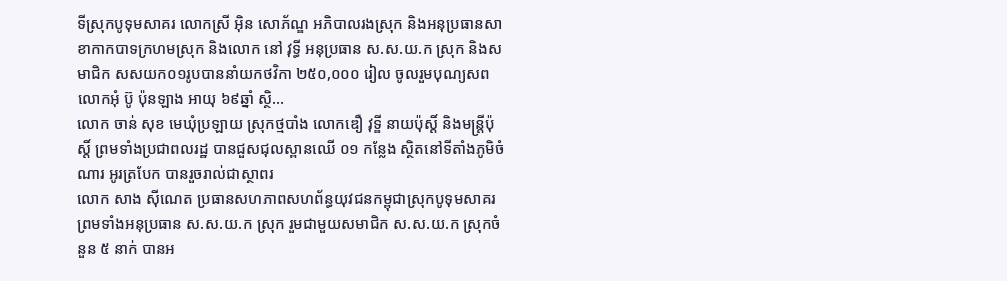ទីស្រុកបូទុមសាគរ លោកស្រី អ៊ិន សោភ័ណ្ឌ អភិបាលរងស្រុក និងអនុប្រធានសាខាកាកបាទក្រហមស្រុក និងលោក នៅ វុទ្ធី អនុប្រធាន ស.ស.យ.ក ស្រុក និងសមាជិក សសយក០១រូបបាននាំយកថវិកា ២៥០,០០០ រៀល ចូលរួមបុណ្យសព លោកអុំ ប៊ូ ប៉ុនឡាង អាយុ ៦៩ឆ្នាំ ស្ថិ...
លោក ចាន់ សុខ មេឃុំប្រឡាយ ស្រុកថ្មបាំង លោកឌឿ វុទ្ឌី នាយប៉ុស្ដិ៍ និងមន្រ្តីប៉ុស្តិ៍ ព្រមទាំងប្រជាពលរដ្ឋ បានជួសជុលស្ពានឈេី ០១ កន្លែង ស្ថិតនៅទីតាំងភូមិចំណារ អូរត្របែក បានរួចរាល់ជាស្ថាពរ
លោក សាង ស៊ីណេត ប្រធានសហភាពសហព័ន្ធយុវជនកម្ពុជាស្រុកបូទុមសាគរ ព្រមទាំងអនុប្រធាន ស.ស.យ.ក ស្រុក រួមជាមួយសមាជិក ស.ស.យ.ក ស្រុកចំនួន ៥ នាក់ បានអ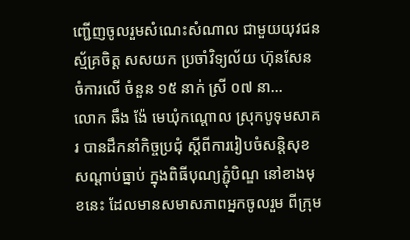ញ្ជើញចូលរួមសំណេះសំណាល ជាមួយយុវជន ស្ម័គ្រចិត្ត សសយក ប្រចាំវិទ្យល័យ ហ៊ុនសែន ចំការលើ ចំនួន ១៥ នាក់ ស្រី ០៧ នា...
លោក ឆឹង ង៉ែ មេឃុំកណ្តោល ស្រុកបូទុមសាគរ បានដឹកនាំកិច្ចប្រជុំ ស្ដីពីការរៀបចំសន្តិសុខសណ្ដាប់ធ្នាប់ ក្នុងពិធីបុណ្យភ្ជុំបិណ្ឌ នៅខាងមុខនេះ ដែលមានសមាសភាពអ្នកចូលរួម ពីក្រុម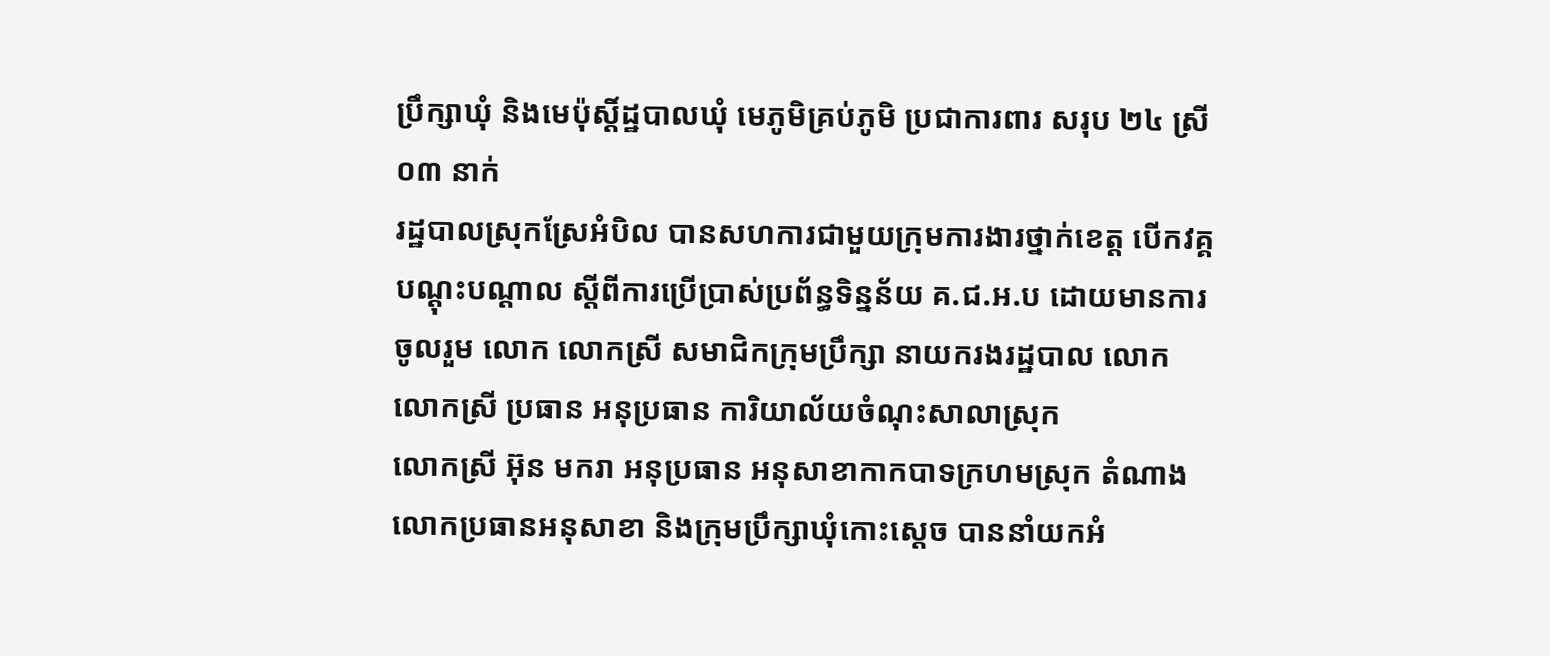ប្រឹក្សាឃុំ និងមេប៉ុស្ដិ៍ដ្ឋបាលឃុំ មេភូមិគ្រប់ភូមិ ប្រជាការពារ សរុប ២៤ ស្រី ០៣ នាក់
រដ្ឋបាលស្រុកស្រែអំបិល បានសហការជាមួយក្រុមការងារថ្នាក់ខេត្ត បើកវគ្គបណ្ដុះបណ្ដាល ស្ដីពីការប្រើប្រាស់ប្រព័ន្ធទិន្នន័យ គ.ជ.អ.ប ដោយមានការចូលរួម លោក លោកស្រី សមាជិកក្រុមប្រឹក្សា នាយករងរដ្ឋបាល លោក លោកស្រី ប្រធាន អនុប្រធាន ការិយាល័យចំណុះសាលាស្រុក
លោកស្រី អ៊ុន មករា អនុប្រធាន អនុសាខាកាកបាទក្រហមស្រុក តំណាងលោកប្រធានអនុសាខា និងក្រុមប្រឹក្សាឃុំកោះស្តេច បាននាំយកអំ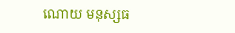ណោយ មនុស្សធ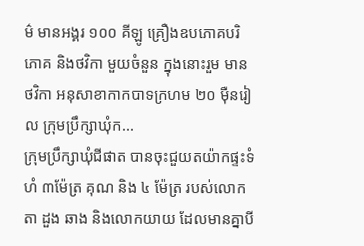ម៌ មានអង្គរ ១០០ គីឡូ គ្រឿងឧបភោគបរិភោគ និងថវិកា មួយចំនួន ក្នុងនោះរួម មានថវិកា អនុសាខាកាកបាទក្រហម ២០ ម៉ឺនរៀល ក្រុមប្រឹក្សាឃុំក...
ក្រុមប្រឹក្សាឃុំជីផាត បានចុះជួយតយ៉ាកផ្ទះទំហំ ៣ម៉ែត្រ គុណ និង ៤ ម៉ែត្រ របស់លោកតា ដួង ឆាង និងលោកយាយ ដែលមានគ្នាបី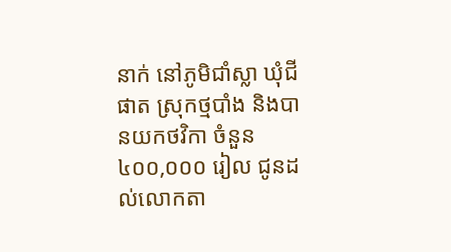នាក់ នៅភូមិជាំស្លា ឃុំជីផាត ស្រុកថ្មបាំង និងបានយកថវិកា ចំនួន ៤០០,០០០ រៀល ជូនដល់លោកតា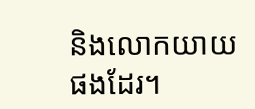និងលោកយាយផងដែរ។